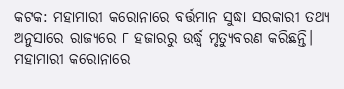କଟକ: ମହାମାରୀ କରୋନାରେ ବର୍ତ୍ତମାନ ସୁଦ୍ଧା ସରକାରୀ ତଥ୍ୟ ଅନୁସାରେ ରାଜ୍ୟରେ ୮ ହଜାରରୁ ଉର୍ଦ୍ଧ୍ବ ମୃତ୍ୟୁବରଣ କରିଛନ୍ତି। ମହାମାରୀ କରୋନାରେ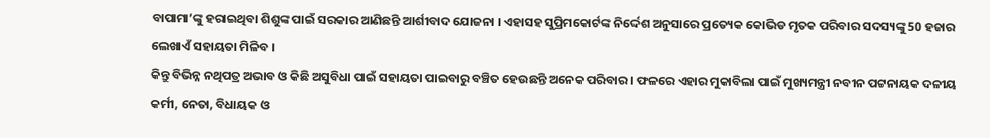ବାପାମା’ଙ୍କୁ ହରାଇଥିବା ଶିଶୁଙ୍କ ପାଇଁ ସରକାର ଆଣିଛନ୍ତି ଆର୍ଶୀବାଦ ଯୋଜନା । ଏହାସହ ସୁପ୍ରିମକୋର୍ଟଙ୍କ ନିର୍ଦ୍ଦେଶ ଅନୁସାରେ ପ୍ରତ୍ୟେକ କୋଭିଡ ମୃତକ ପରିବାର ସଦସ୍ୟଙ୍କୁ 50 ହଜାର ଲେଖାଏଁ ସହାୟତା ମିଳିବ ।
କିନ୍ତୁ ବିଭିନ୍ନ ନଥିପତ୍ର ଅଭାବ ଓ କିଛି ଅସୁବିଧା ପାଇଁ ସହାୟତା ପାଇବାରୁ ବଞ୍ଚିତ ହେଉଛନ୍ତି ଅନେକ ପରିବାର । ଫଳରେ ଏହାର ମୁକାବିଲା ପାଇଁ ମୁଖ୍ୟମନ୍ତ୍ରୀ ନବୀନ ପଟ୍ଟନାୟକ ଦଳୀୟ କର୍ମୀ, ନେତା, ବିଧାୟକ ଓ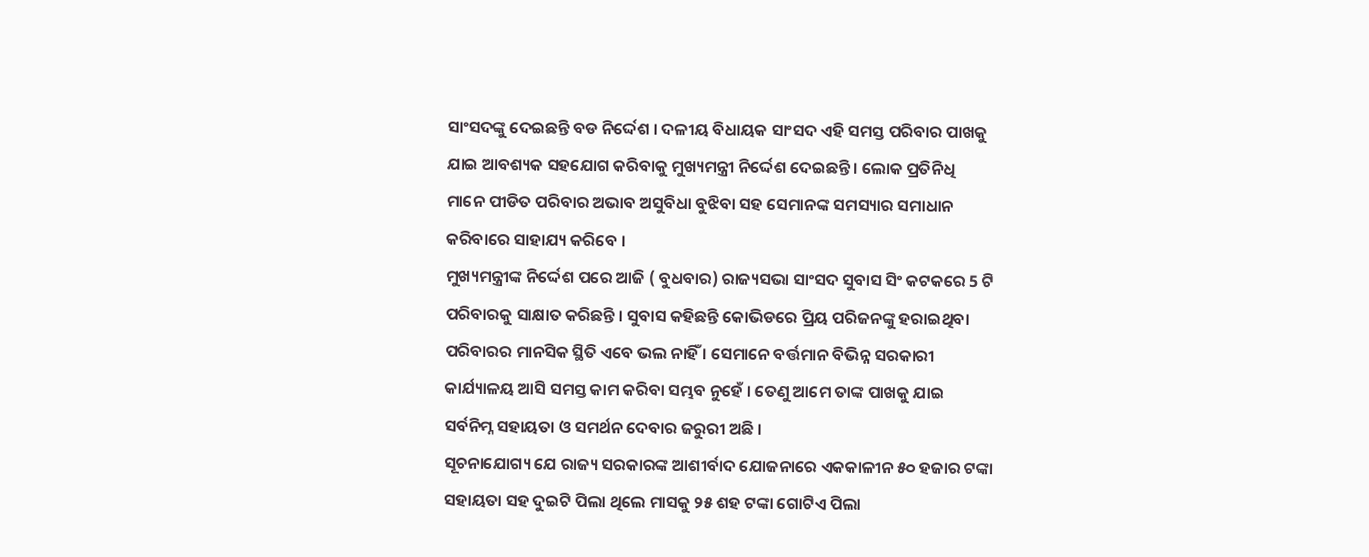ସାଂସଦଙ୍କୁ ଦେଇଛନ୍ତି ବଡ ନିର୍ଦ୍ଦେଶ । ଦଳୀୟ ବିଧାୟକ ସାଂସଦ ଏହି ସମସ୍ତ ପରିବାର ପାଖକୁ ଯାଇ ଆବଶ୍ୟକ ସହଯୋଗ କରିବାକୁ ମୁଖ୍ୟମନ୍ତ୍ରୀ ନିର୍ଦ୍ଦେଶ ଦେଇଛନ୍ତି । ଲୋକ ପ୍ରତିନିଧି ମାନେ ପୀଡିତ ପରିବାର ଅଭାବ ଅସୁବିଧା ବୁଝିବା ସହ ସେମାନଙ୍କ ସମସ୍ୟାର ସମାଧାନ କରିବାରେ ସାହାଯ୍ୟ କରିବେ ।
ମୁଖ୍ୟମନ୍ତ୍ରୀଙ୍କ ନିର୍ଦ୍ଦେଶ ପରେ ଆଜି ( ବୁଧବାର) ରାଜ୍ୟସଭା ସାଂସଦ ସୁବାସ ସିଂ କଟକରେ 5 ଟି ପରିବାରକୁ ସାକ୍ଷାତ କରିଛନ୍ତି । ସୁବାସ କହିଛନ୍ତି କୋଭିଡରେ ପ୍ରିୟ ପରିଜନଙ୍କୁ ହରାଇଥିବା ପରିବାରର ମାନସିକ ସ୍ଥିତି ଏବେ ଭଲ ନାହିଁ । ସେମାନେ ବର୍ତ୍ତମାନ ବିଭିନ୍ନ ସରକାରୀ କାର୍ଯ୍ୟାଳୟ ଆସି ସମସ୍ତ କାମ କରିବା ସମ୍ଭବ ନୁହେଁ । ତେଣୁ ଆମେ ତାଙ୍କ ପାଖକୁ ଯାଇ ସର୍ବନିମ୍ନ ସହାୟତା ଓ ସମର୍ଥନ ଦେବାର ଜରୁରୀ ଅଛି ।
ସୂଚନାଯୋଗ୍ୟ ଯେ ରାଜ୍ୟ ସରକାରଙ୍କ ଆଶୀର୍ବାଦ ଯୋଜନାରେ ଏକକାଳୀନ ୫୦ ହଜାର ଟଙ୍କା ସହାୟତା ସହ ଦୁଇଟି ପିଲା ଥିଲେ ମାସକୁ ୨୫ ଶହ ଟଙ୍କା ଗୋଟିଏ ପିଲା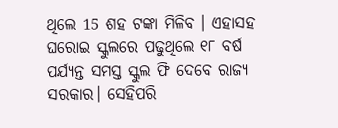ଥିଲେ 15 ଶହ ଟଙ୍କା ମିଳିବ । ଏହାସହ ଘରୋଇ ସ୍କୁଲରେ ପଢୁଥିଲେ ୧୮ ବର୍ଷ ପର୍ଯ୍ୟନ୍ତ ସମସ୍ତ ସ୍କୁଲ ଫି ଦେବେ ରାଜ୍ୟ ସରକାର। ସେହିପରି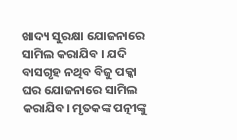ଖାଦ୍ୟ ସୁରକ୍ଷା ଯୋଜନାରେ ସାମିଲ କରାଯିବ । ଯଦି ବାସଗୃହ ନଥିବ ବିଜୁ ପକ୍କା ଘର ଯୋଜନାରେ ସାମିଲ କରାଯିବ। ମୃତକଙ୍କ ପତ୍ନୀଙ୍କୁ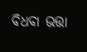ବିଧବା ଭତ୍ତା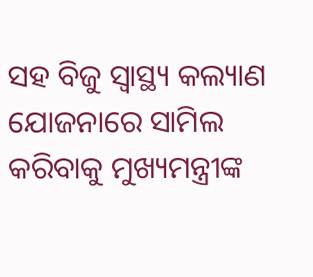ସହ ବିଜୁ ସ୍ବାସ୍ଥ୍ୟ କଲ୍ୟାଣ ଯୋଜନାରେ ସାମିଲ କରିବାକୁ ମୁଖ୍ୟମନ୍ତ୍ରୀଙ୍କ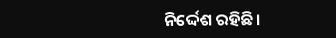ନିର୍ଦ୍ଦେଶ ରହିଛି।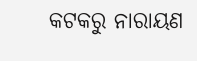କଟକରୁ ନାରାୟଣ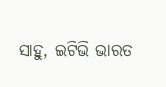ସାହୁ, ଇଟିଭି ଭାରତ